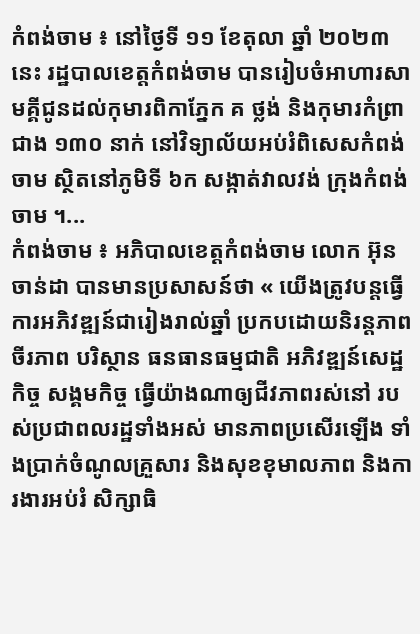កំពង់ចាម ៖ នៅថ្ងៃទី ១១ ខែតុលា ឆ្នាំ ២០២៣ នេះ រដ្ឋបាលខេត្តកំពង់ចាម បានរៀបចំអាហារសាមគ្គីជូនដល់កុមារពិកាភ្នែក គ ថ្លង់ និងកុមារកំព្រា ជាង ១៣០ នាក់ នៅវិទ្យាល័យអប់រំពិសេសកំពង់ចាម ស្ថិតនៅភូមិទី ៦ក សង្កាត់វាលវង់ ក្រុងកំពង់ចាម ។...
កំពង់ចាម ៖ អភិបាលខេត្តកំពង់ចាម លោក អ៊ុន ចាន់ដា បានមានប្រសាសន៍ថា « យើងត្រូវបន្តធ្វើការអភិវឌ្ឍន៍ជារៀងរាល់ឆ្នាំ ប្រកបដោយនិរន្តភាព ចីរភាព បរិស្ថាន ធនធានធម្មជាតិ អភិវឌ្ឍន៍សេដ្ឋកិច្ច សង្គមកិច្ច ធ្វើយ៉ាងណាឲ្យជីវភាពរស់នៅ របស់ប្រជាពលរដ្ឋទាំងអស់ មានភាពប្រសើរឡើង ទាំងប្រាក់ចំណូលគ្រួសារ និងសុខខុមាលភាព និងការងារអប់រំ សិក្សាធិ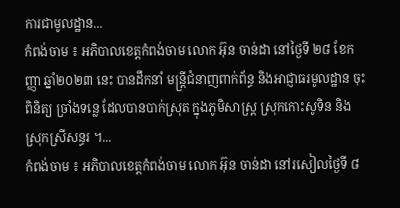ការជាមូលដ្ឋាន...
កំពង់ចាម ៖ អភិបាលខេត្តកំពង់ចាម លោក អ៊ុន ចាន់ដា នៅថ្ងៃទី ២៨ ខែកញ្ញា ឆ្នាំ២០២៣ នេះ បានដឹកនាំ មន្ត្រីជំនាញពាក់ព័ន្ធ និងអាជ្ញាធរមូលដ្ឋាន ចុះពិនិត្យ ច្រាំងទន្លេ ដែលបានបាក់ស្រុត ក្នុងភូមិសាស្ត្រ ស្រុកកោះសូទិន និង ស្រុកស្រីសន្ធរ ។...
កំពង់ចាម ៖ អភិបាលខេត្តកំពង់ចាម លោក អ៊ុន ចាន់ដា នៅរសៀលថ្ងៃទី ៨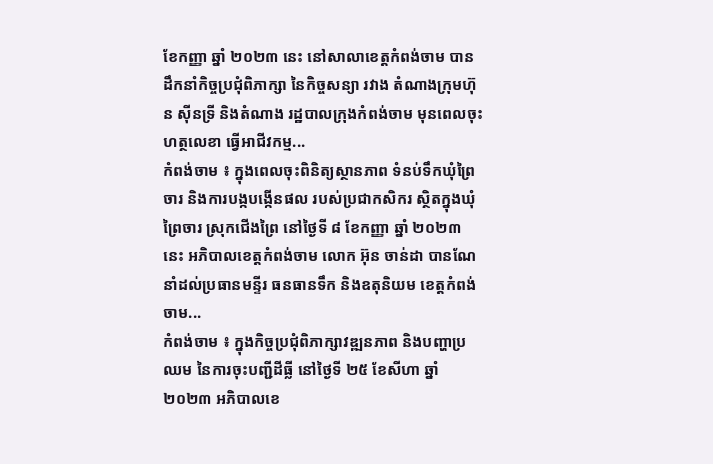ខែកញ្ញា ឆ្នាំ ២០២៣ នេះ នៅសាលាខេត្តកំពង់ចាម បានដឹកនាំកិច្ចប្រជុំពិភាក្សា នៃកិច្ចសន្យា រវាង តំណាងក្រុមហ៊ុន ស៊ីនទ្រី និងតំណាង រដ្ឋបាលក្រុងកំពង់ចាម មុនពេលចុះហត្ថលេខា ធ្វើអាជីវកម្ម...
កំពង់ចាម ៖ ក្នុងពេលចុះពិនិត្យស្ថានភាព ទំនប់ទឹកឃុំព្រៃចារ និងការបង្កបង្កើនផល របស់ប្រជាកសិករ ស្ថិតក្នុងឃុំព្រៃចារ ស្រុកជើងព្រៃ នៅថ្ងៃទី ៨ ខែកញ្ញា ឆ្នាំ ២០២៣ នេះ អភិបាលខេត្តកំពង់ចាម លោក អ៊ុន ចាន់ដា បានណែនាំដល់ប្រធានមន្ទីរ ធនធានទឹក និងឧតុនិយម ខេត្តកំពង់ចាម...
កំពង់ចាម ៖ ក្នុងកិច្ចប្រជុំពិភាក្សាវឌ្ឍនភាព និងបញ្ហាប្រឈម នៃការចុះបញ្ជីដីធ្លី នៅថ្ងៃទី ២៥ ខែសីហា ឆ្នាំ២០២៣ អភិបាលខេ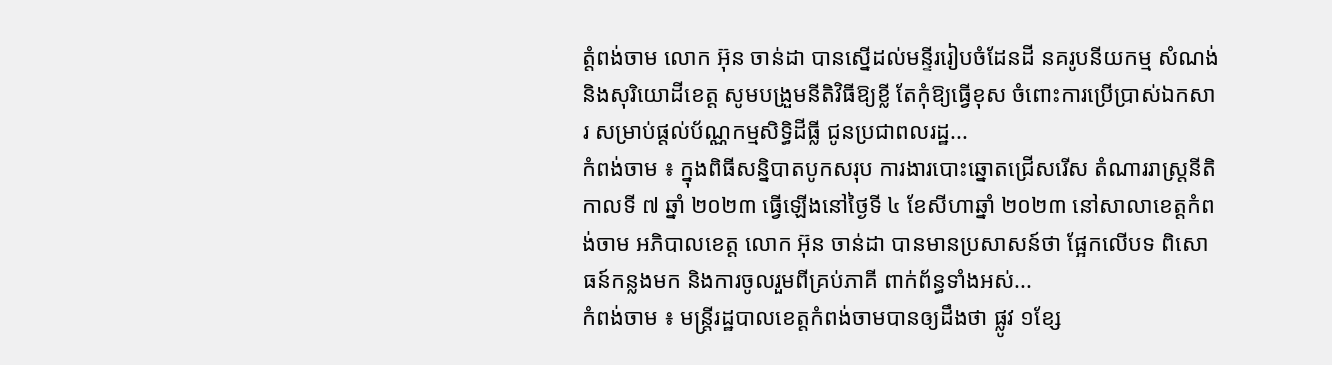ត្តំពង់ចាម លោក អ៊ុន ចាន់ដា បានស្នើដល់មន្ទីររៀបចំដែនដី នគរូបនីយកម្ម សំណង់ និងសុរិយោដីខេត្ត សូមបង្រួមនីតិវិធីឱ្យខ្លី តែកុំឱ្យធ្វើខុស ចំពោះការប្រើប្រាស់ឯកសារ សម្រាប់ផ្ដល់ប័ណ្ណកម្មសិទ្ធិដីធ្លី ជូនប្រជាពលរដ្ឋ...
កំពង់ចាម ៖ ក្នុងពិធីសន្និបាតបូកសរុប ការងារបោះឆ្នោតជ្រើសរើស តំណាររាស្ត្រនីតិកាលទី ៧ ឆ្នាំ ២០២៣ ធ្វើឡើងនៅថ្ងៃទី ៤ ខែសីហាឆ្នាំ ២០២៣ នៅសាលាខេត្តកំពង់ចាម អភិបាលខេត្ត លោក អ៊ុន ចាន់ដា បានមានប្រសាសន៍ថា ផ្អែកលើបទ ពិសោធន៍កន្លងមក និងការចូលរួមពីគ្រប់ភាគី ពាក់ព័ន្ធទាំងអស់...
កំពង់ចាម ៖ មន្ត្រីរដ្ឋបាលខេត្តកំពង់ចាមបានឲ្យដឹងថា ផ្លូវ ១ខ្សែ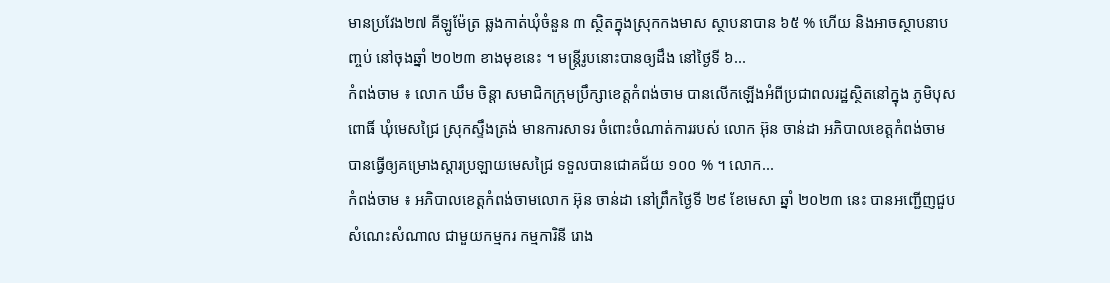មានប្រវែង២៧ គីឡូម៉ែត្រ ឆ្លងកាត់ឃុំចំនួន ៣ ស្ថិតក្នុងស្រុកកងមាស ស្ថាបនាបាន ៦៥ % ហើយ និងអាចស្ថាបនាបញ្ចប់ នៅចុងឆ្នាំ ២០២៣ ខាងមុខនេះ ។ មន្ត្រីរូបនោះបានឲ្យដឹង នៅថ្ងៃទី ៦...
កំពង់ចាម ៖ លោក ឃឹម ចិន្តា សមាជិកក្រុមប្រឹក្សាខេត្តកំពង់ចាម បានលើកឡើងអំពីប្រជាពលរដ្ឋស្ថិតនៅក្នុង ភូមិបុសពោធិ៍ ឃុំមេសជ្រៃ ស្រុកស្ទឹងត្រង់ មានការសាទរ ចំពោះចំណាត់ការរបស់ លោក អ៊ុន ចាន់ដា អភិបាលខេត្តកំពង់ចាម បានធ្វើឲ្យគម្រោងស្ដារប្រឡាយមេសជ្រៃ ទទួលបានជោគជ័យ ១០០ % ។ លោក...
កំពង់ចាម ៖ អភិបាលខេត្តកំពង់ចាមលោក អ៊ុន ចាន់ដា នៅព្រឹកថ្ងៃទី ២៩ ខែមេសា ឆ្នាំ ២០២៣ នេះ បានអញ្ជើញជួបសំណេះសំណាល ជាមួយកម្មករ កម្មការិនី រោង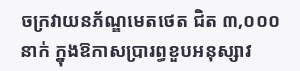ចក្រវាយនភ័ណ្ឌមេតថេត ជិត ៣,០០០ នាក់ ក្នុងឱកាសប្រារព្ធខួបអនុស្សាវ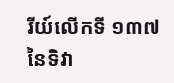រីយ៍លើកទី ១៣៧ នៃទិវា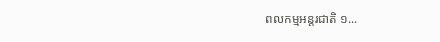ពលកម្មអន្តរជាតិ ១...